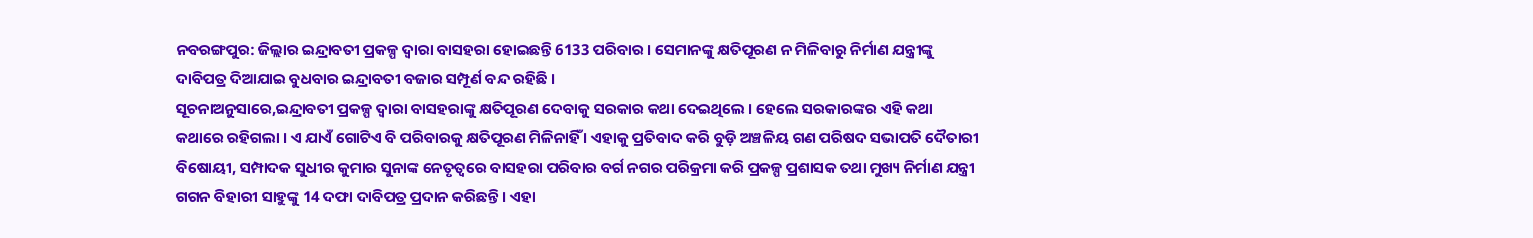ନବରଙ୍ଗପୁର: ଜିଲ୍ଲାର ଇନ୍ଦ୍ରାବତୀ ପ୍ରକଳ୍ପ ଦ୍ବାରା ବାସହରା ହୋଇଛନ୍ତି 6133 ପରିବାର । ସେମାନଙ୍କୁ କ୍ଷତିପୂରଣ ନ ମିଳିବାରୁ ନିର୍ମାଣ ଯନ୍ତ୍ରୀଙ୍କୁ ଦାବିପତ୍ର ଦିଆଯାଇ ବୁଧବାର ଇନ୍ଦ୍ରାବତୀ ବଜାର ସମ୍ପୂର୍ଣ ବନ୍ଦ ରହିଛି ।
ସୂଚନାଅନୁସାରେ,ଇନ୍ଦ୍ରାବତୀ ପ୍ରକଳ୍ପ ଦ୍ବାରା ବାସହରାଙ୍କୁ କ୍ଷତିପୂରଣ ଦେବାକୁ ସରକାର କଥା ଦେଇଥିଲେ । ହେଲେ ସରକାରଙ୍କର ଏହି କଥା କଥାରେ ରହିଗଲା । ଏ ଯାଏଁ ଗୋଟିଏ ବି ପରିବାରକୁ କ୍ଷତିପୂରଣ ମିଳିନାହିଁ । ଏହାକୁ ପ୍ରତିବାଦ କରି ବୁଡ଼ି ଅଞ୍ଚଳିୟ ଗଣ ପରିଷଦ ସଭାପତି ଦୈତାରୀ ବିଷୋୟୀ, ସମ୍ପାଦକ ସୁଧୀର କୁମାର ସୁନାଙ୍କ ନେତୃତ୍ବରେ ବାସହରା ପରିବାର ବର୍ଗ ନଗର ପରିକ୍ରମା କରି ପ୍ରକଳ୍ପ ପ୍ରଶାସକ ତଥା ମୁଖ୍ୟ ନିର୍ମାଣ ଯନ୍ତ୍ରୀ ଗଗନ ବିହାରୀ ସାହୁଙ୍କୁ 14 ଦଫା ଦାବିପତ୍ର ପ୍ରଦାନ କରିଛନ୍ତି । ଏହା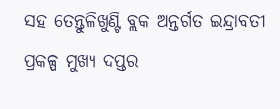ସହ ତେନ୍ତୁଳିଖୁଣ୍ଟି ବ୍ଲକ ଅନ୍ତର୍ଗତ ଇନ୍ଦ୍ରାବତୀ ପ୍ରକଳ୍ପ ମୁଖ୍ୟ ଦପ୍ତର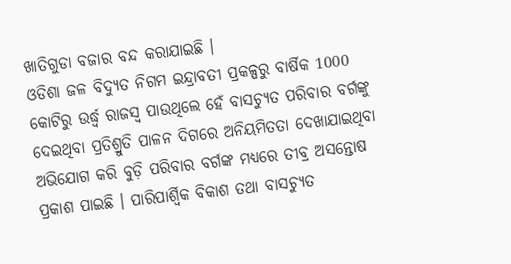ଖାତିଗୁଡା ବଜାର ବନ୍ଦ କରାଯାଇଛି ।
ଓଡିଶା ଜଳ ବିଦ୍ୟୁତ ନିଗମ ଇନ୍ଦ୍ରାବତୀ ପ୍ରକଳ୍ପରୁ ବାର୍ଷିକ 1000 କୋଟିରୁ ଉର୍ଦ୍ଧ୍ବ ରାଜସ୍ବ ପାଉଥିଲେ ହେଁ ବାସଚ୍ୟୁତ ପରିବାର ବର୍ଗଙ୍କୁ ଦେଇଥିବା ପ୍ରତିଶ୍ରୁତି ପାଳନ ଦିଗରେ ଅନିୟମିତତା ଦେଖାଯାଇଥିବା ଅଭିଯୋଗ କରି ବୁଡ଼ି ପରିବାର ବର୍ଗଙ୍କ ମଧ୍ୟରେ ତୀବ୍ର ଅସନ୍ତୋଷ ପ୍ରକାଶ ପାଇଛି । ପାରିପାର୍ଶ୍ଵିକ ବିକାଶ ତଥା ବାସଚ୍ୟୁତ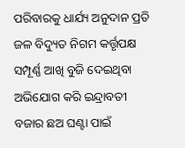ପରିବାରକୁ ଧାର୍ଯ୍ୟ ଅନୁଦାନ ପ୍ରତି ଜଳ ବିଦ୍ୟୁତ ନିଗମ କର୍ତ୍ତୃପକ୍ଷ ସମ୍ପୂର୍ଣ୍ଣ ଆଖି ବୁଜି ଦେଇଥିବା ଅଭିଯୋଗ କରି ଇନ୍ଦ୍ରାବତୀ ବଜାର ଛଅ ଘଣ୍ଟା ପାଇଁ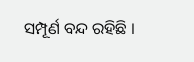ସମ୍ପୂର୍ଣ ବନ୍ଦ ରହିଛି ।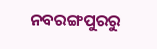ନବରଙ୍ଗପୁରରୁ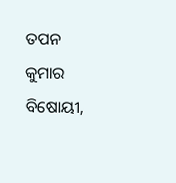ତପନ କୁମାର ବିଷୋୟୀ,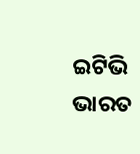ଇଟିଭି ଭାରତ